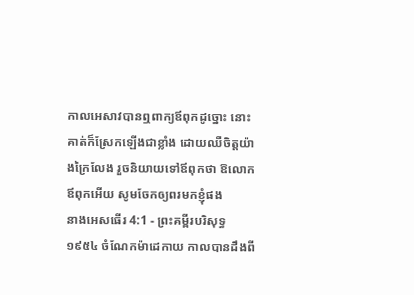កាលអេសាវបានឮពាក្យឪពុកដូច្នោះ នោះគាត់ក៏ស្រែកឡើងជាខ្លាំង ដោយឈឺចិត្តយ៉ាងក្រៃលែង រួចនិយាយទៅឪពុកថា ឱលោកឪពុកអើយ សូមចែកឲ្យពរមកខ្ញុំផង
នាងអេសធើរ 4:1 - ព្រះគម្ពីរបរិសុទ្ធ ១៩៥៤ ចំណែកម៉ាដេកាយ កាលបានដឹងពី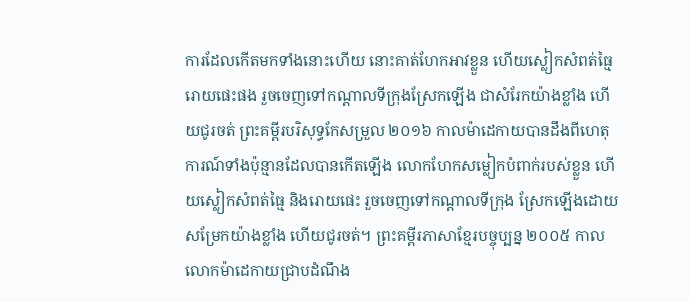ការដែលកើតមកទាំងនោះហើយ នោះគាត់ហែកអាវខ្លួន ហើយស្លៀកសំពត់ធ្មៃរោយផេះផង រួចចេញទៅកណ្តាលទីក្រុងស្រែកឡើង ជាសំរែកយ៉ាងខ្លាំង ហើយជូរចត់ ព្រះគម្ពីរបរិសុទ្ធកែសម្រួល ២០១៦ កាលម៉ាដេកាយបានដឹងពីហេតុការណ៍ទាំងប៉ុន្មានដែលបានកើតឡើង លោកហែកសម្លៀកបំពាក់របស់ខ្លួន ហើយស្លៀកសំពត់ធ្មៃ និងរោយផេះ រួចចេញទៅកណ្ដាលទីក្រុង ស្រែកឡើងដោយសម្រែកយ៉ាងខ្លាំង ហើយជូរចត់។ ព្រះគម្ពីរភាសាខ្មែរបច្ចុប្បន្ន ២០០៥ កាលលោកម៉ាដេកាយជ្រាបដំណឹង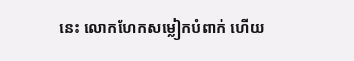នេះ លោកហែកសម្លៀកបំពាក់ ហើយ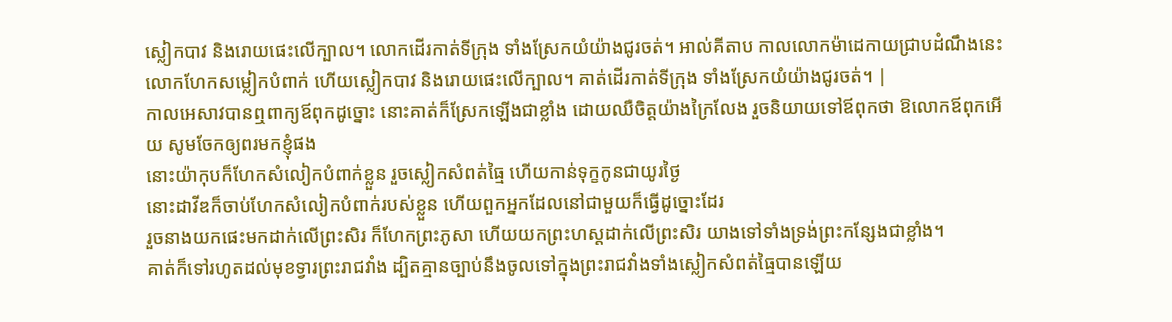ស្លៀកបាវ និងរោយផេះលើក្បាល។ លោកដើរកាត់ទីក្រុង ទាំងស្រែកយំយ៉ាងជូរចត់។ អាល់គីតាប កាលលោកម៉ាដេកាយជ្រាបដំណឹងនេះ លោកហែកសម្លៀកបំពាក់ ហើយស្លៀកបាវ និងរោយផេះលើក្បាល។ គាត់ដើរកាត់ទីក្រុង ទាំងស្រែកយំយ៉ាងជូរចត់។ |
កាលអេសាវបានឮពាក្យឪពុកដូច្នោះ នោះគាត់ក៏ស្រែកឡើងជាខ្លាំង ដោយឈឺចិត្តយ៉ាងក្រៃលែង រួចនិយាយទៅឪពុកថា ឱលោកឪពុកអើយ សូមចែកឲ្យពរមកខ្ញុំផង
នោះយ៉ាកុបក៏ហែកសំលៀកបំពាក់ខ្លួន រួចស្លៀកសំពត់ធ្មៃ ហើយកាន់ទុក្ខកូនជាយូរថ្ងៃ
នោះដាវីឌក៏ចាប់ហែកសំលៀកបំពាក់របស់ខ្លួន ហើយពួកអ្នកដែលនៅជាមួយក៏ធ្វើដូច្នោះដែរ
រួចនាងយកផេះមកដាក់លើព្រះសិរ ក៏ហែកព្រះភូសា ហើយយកព្រះហស្តដាក់លើព្រះសិរ យាងទៅទាំងទ្រង់ព្រះកន្សែងជាខ្លាំង។
គាត់ក៏ទៅរហូតដល់មុខទ្វារព្រះរាជវាំង ដ្បិតគ្មានច្បាប់នឹងចូលទៅក្នុងព្រះរាជវាំងទាំងស្លៀកសំពត់ធ្មៃបានឡើយ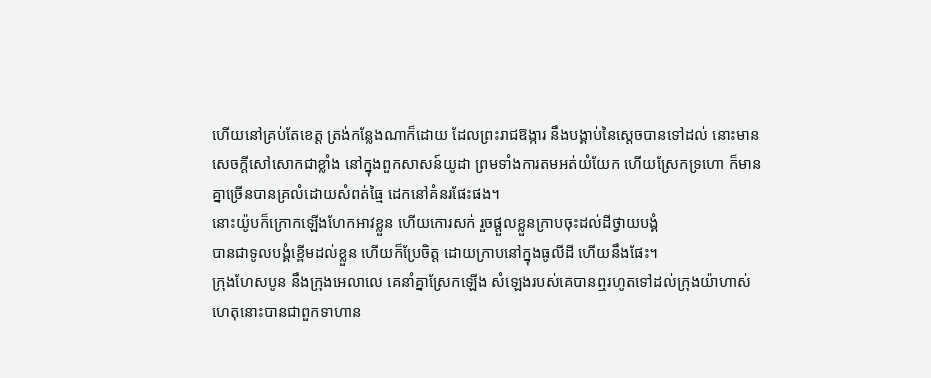ហើយនៅគ្រប់តែខេត្ត ត្រង់កន្លែងណាក៏ដោយ ដែលព្រះរាជឱង្ការ នឹងបង្គាប់នៃស្តេចបានទៅដល់ នោះមានសេចក្ដីសៅសោកជាខ្លាំង នៅក្នុងពួកសាសន៍យូដា ព្រមទាំងការតមអត់យំយែក ហើយស្រែកទ្រហោ ក៏មានគ្នាច្រើនបានគ្រលំដោយសំពត់ធ្មៃ ដេកនៅគំនរផែះផង។
នោះយ៉ូបក៏ក្រោកឡើងហែកអាវខ្លួន ហើយកោរសក់ រួចផ្តួលខ្លួនក្រាបចុះដល់ដីថ្វាយបង្គំ
បានជាទូលបង្គំខ្ពើមដល់ខ្លួន ហើយក៏ប្រែចិត្ត ដោយក្រាបនៅក្នុងធូលីដី ហើយនឹងផែះ។
ក្រុងហែសបូន នឹងក្រុងអេលាលេ គេនាំគ្នាស្រែកឡើង សំឡេងរបស់គេបានឮរហូតទៅដល់ក្រុងយ៉ាហាស់ ហេតុនោះបានជាពួកទាហាន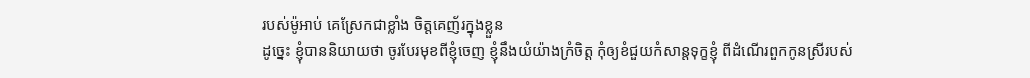របស់ម៉ូអាប់ គេស្រែកជាខ្លាំង ចិត្តគេញ័រក្នុងខ្លួន
ដូច្នេះ ខ្ញុំបាននិយាយថា ចូរបែរមុខពីខ្ញុំចេញ ខ្ញុំនឹងយំយ៉ាងក្រំចិត្ត កុំឲ្យខំជួយកំសាន្តទុក្ខខ្ញុំ ពីដំណើរពួកកូនស្រីរបស់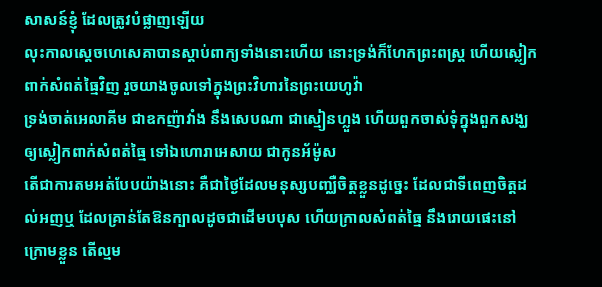សាសន៍ខ្ញុំ ដែលត្រូវបំផ្លាញឡើយ
លុះកាលស្តេចហេសេគាបានស្តាប់ពាក្យទាំងនោះហើយ នោះទ្រង់ក៏ហែកព្រះពស្ត្រ ហើយស្លៀកពាក់សំពត់ធ្មៃវិញ រួចយាងចូលទៅក្នុងព្រះវិហារនៃព្រះយេហូវ៉ា
ទ្រង់ចាត់អេលាគីម ជាឧកញ៉ាវាំង នឹងសេបណា ជាស្មៀនហ្លួង ហើយពួកចាស់ទុំក្នុងពួកសង្ឃ ឲ្យស្លៀកពាក់សំពត់ធ្មៃ ទៅឯហោរាអេសាយ ជាកូនអ័ម៉ូស
តើជាការតមអត់បែបយ៉ាងនោះ គឺជាថ្ងៃដែលមនុស្សបញ្ឈឺចិត្តខ្លួនដូច្នេះ ដែលជាទីពេញចិត្តដល់អញឬ ដែលគ្រាន់តែឱនក្បាលដូចជាដើមបបុស ហើយក្រាលសំពត់ធ្មៃ នឹងរោយផេះនៅក្រោមខ្លួន តើល្មម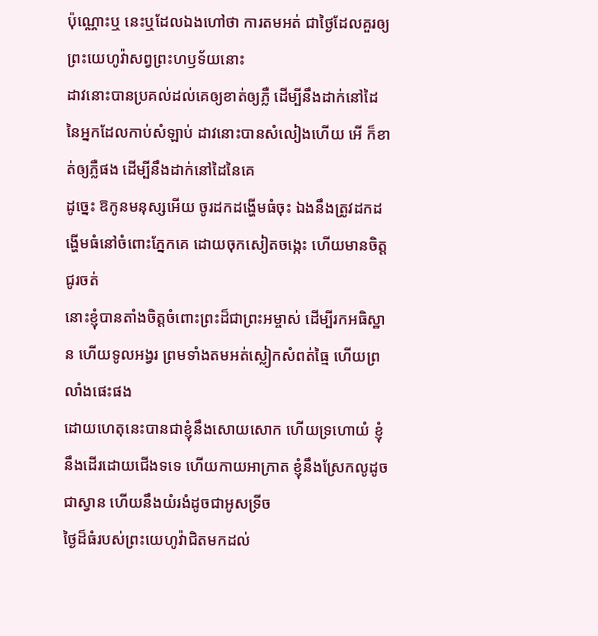ប៉ុណ្ណោះឬ នេះឬដែលឯងហៅថា ការតមអត់ ជាថ្ងៃដែលគួរឲ្យព្រះយេហូវ៉ាសព្វព្រះហឫទ័យនោះ
ដាវនោះបានប្រគល់ដល់គេឲ្យខាត់ឲ្យភ្លឺ ដើម្បីនឹងដាក់នៅដៃនៃអ្នកដែលកាប់សំឡាប់ ដាវនោះបានសំលៀងហើយ អើ ក៏ខាត់ឲ្យភ្លឺផង ដើម្បីនឹងដាក់នៅដៃនៃគេ
ដូច្នេះ ឱកូនមនុស្សអើយ ចូរដកដង្ហើមធំចុះ ឯងនឹងត្រូវដកដង្ហើមធំនៅចំពោះភ្នែកគេ ដោយចុកសៀតចង្កេះ ហើយមានចិត្តជូរចត់
នោះខ្ញុំបានតាំងចិត្តចំពោះព្រះដ៏ជាព្រះអម្ចាស់ ដើម្បីរកអធិស្ឋាន ហើយទូលអង្វរ ព្រមទាំងតមអត់ស្លៀកសំពត់ធ្មៃ ហើយព្រលាំងផេះផង
ដោយហេតុនេះបានជាខ្ញុំនឹងសោយសោក ហើយទ្រហោយំ ខ្ញុំនឹងដើរដោយជើងទទេ ហើយកាយអាក្រាត ខ្ញុំនឹងស្រែកលូដូចជាស្វាន ហើយនឹងយំរងំដូចជាអូសទ្រីច
ថ្ងៃដ៏ធំរបស់ព្រះយេហូវ៉ាជិតមកដល់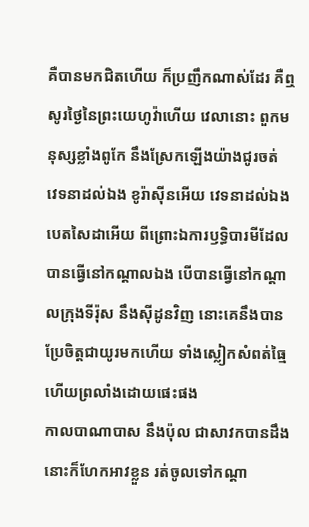គឺបានមកជិតហើយ ក៏ប្រញឹកណាស់ដែរ គឺឮសូរថ្ងៃនៃព្រះយេហូវ៉ាហើយ វេលានោះ ពួកមនុស្សខ្លាំងពូកែ នឹងស្រែកឡើងយ៉ាងជូរចត់
វេទនាដល់ឯង ខូរ៉ាស៊ីនអើយ វេទនាដល់ឯង បេតសៃដាអើយ ពីព្រោះឯការឫទ្ធិបារមីដែលបានធ្វើនៅកណ្តាលឯង បើបានធ្វើនៅកណ្តាលក្រុងទីរ៉ុស នឹងស៊ីដូនវិញ នោះគេនឹងបានប្រែចិត្តជាយូរមកហើយ ទាំងស្លៀកសំពត់ធ្មៃ ហើយព្រលាំងដោយផេះផង
កាលបាណាបាស នឹងប៉ុល ជាសាវកបានដឹង នោះក៏ហែកអាវខ្លួន រត់ចូលទៅកណ្តា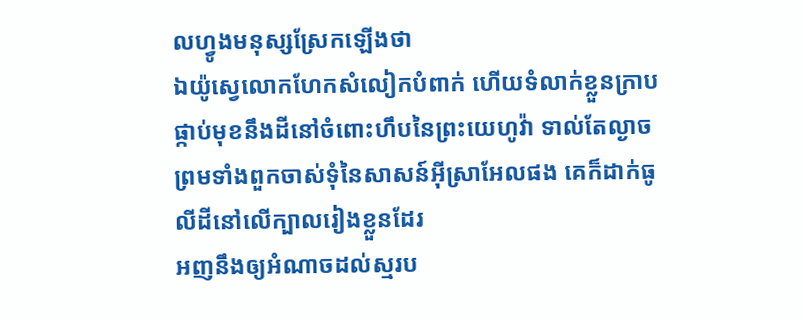លហ្វូងមនុស្សស្រែកឡើងថា
ឯយ៉ូស្វេលោកហែកសំលៀកបំពាក់ ហើយទំលាក់ខ្លួនក្រាបផ្កាប់មុខនឹងដីនៅចំពោះហឹបនៃព្រះយេហូវ៉ា ទាល់តែល្ងាច ព្រមទាំងពួកចាស់ទុំនៃសាសន៍អ៊ីស្រាអែលផង គេក៏ដាក់ធូលីដីនៅលើក្បាលរៀងខ្លួនដែរ
អញនឹងឲ្យអំណាចដល់ស្មរប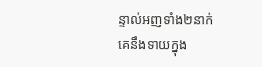ន្ទាល់អញទាំង២នាក់ គេនឹងទាយក្នុង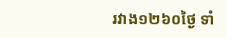រវាង១២៦០ថ្ងៃ ទាំ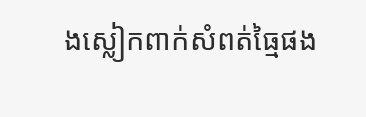ងស្លៀកពាក់សំពត់ធ្មៃផង